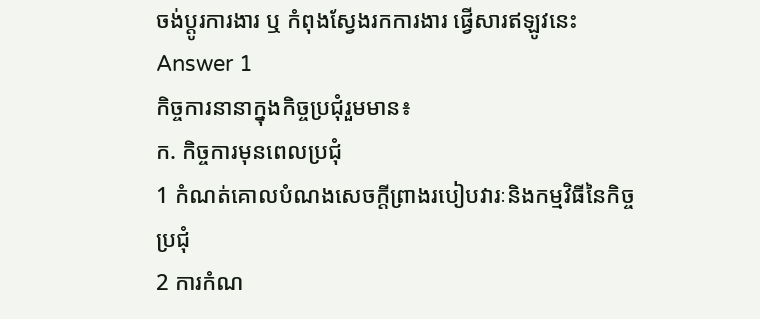ចង់ប្តូរការងារ ឬ កំពុងស្វែងរកការងារ ផ្វើសារឥឡូវនេះ
Answer 1
កិច្ចការនានាក្នុងកិច្ចប្រជុំរួមមាន៖
ក. កិច្ចការមុនពេលប្រជុំ
1 កំណត់គោលបំណងសេចក្តីព្រាងរបៀបវារៈនិងកម្មវិធីនៃកិច្ចប្រជុំ
2 ការកំណ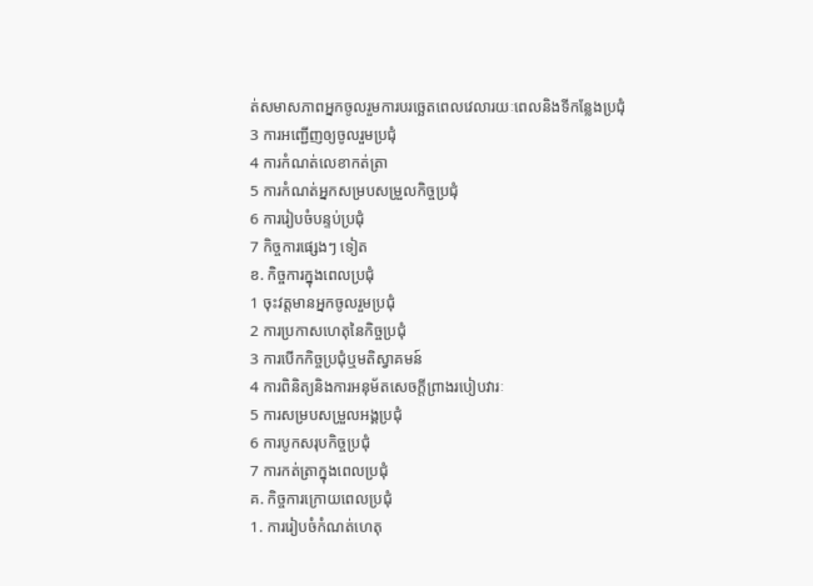ត់សមាសភាពអ្នកចូលរួមការបរច្ឆេតពេលវេលារយៈពេលនិងទីកន្លែងប្រជុំ
3 ការអញ្ជើញឲ្យចូលរួមប្រជុំ
4 ការកំណត់លេខាកត់ត្រា
5 ការកំណត់អ្នកសម្របសម្រួលកិច្ចប្រជុំ
6 ការរៀបចំបន្ទប់ប្រជុំ
7 កិច្ចការផ្សេងៗ ទៀត
ខ. កិច្ចការក្នុងពេលប្រជុំ
1 ចុះវត្តមានអ្នកចូលរួមប្រជុំ
2 ការប្រកាសហេតុនៃកិច្ចប្រជុំ
3 ការបើកកិច្ចប្រជុំឬមតិស្វាគមន៍
4 ការពិនិត្យនិងការអនុម័តសេចក្តីព្រាងរបៀបវារៈ
5 ការសម្របសម្រួលអង្គប្រជុំ
6 ការបូកសរុបកិច្ចប្រជុំ
7 ការកត់ត្រាក្នុងពេលប្រជុំ
គ. កិច្ចការក្រោយពេលប្រជុំ
1. ការរៀបចំកំណត់ហេតុ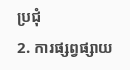ប្រជុំ
2. ការផ្សព្វផ្សាយ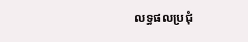លទ្ធផលប្រជុំ